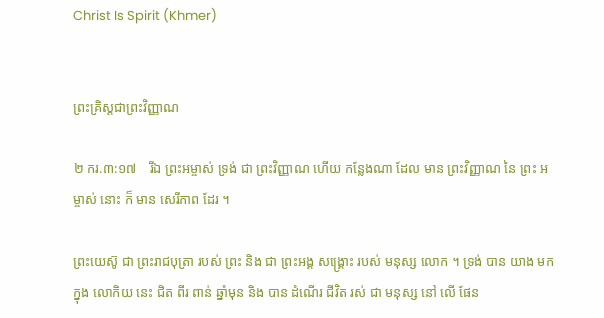Christ Is Spirit (Khmer)


ព្រះគ្រិស្តជាព្រះវិញ្ញាណ

២ ករ.៣:១៧    រីឯ ព្រះអម្ចាស់ ទ្រង់ ជា ព្រះវិញ្ញាណ ហើយ កន្លែងណា ដែល មាន ព្រះវិញ្ញាណ នៃ ព្រះ អម្ចាស់ នោះ ក៏ មាន សេរីភាព ដែរ ។

ព្រះយេស៊ូ ជា ព្រះរាជបុត្រា របស់ ព្រះ និង ជា ព្រះអង្គ សង្គ្រោះ របស់ មនុស្ស លោក ។ ទ្រង់ បាន យាង មក ក្នុង លោកិយ នេះ ជិត ពីរ ពាន់ ឆ្នាំមុន និង បាន ដំណើរ ជីវិត រស់ ជា មនុស្ស នៅ លើ ផែន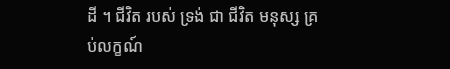ដី ។ ជីវិត របស់ ទ្រង់ ជា ជីវិត មនុស្ស គ្រប់លក្ខណ៍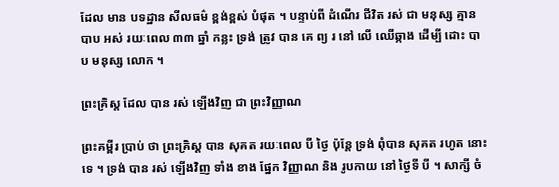ដែល មាន បទដ្ឋាន សីលធម៌ ខ្ពង់ខ្ពស់ បំផុត ។ បន្ទាប់ពី ដំណើរ ជីវិត រស់ ជា មនុស្ស គ្មាន បាប អស់ រយៈពេល ៣៣ ឆ្នាំ កន្លះ ទ្រង់ ត្រូវ បាន គេ ព្យ រ នៅ លើ ឈើឆ្កាង ដើម្បី ដោះ បាប មនុស្ស លោក ។

ព្រះគ្រិស្ត ដែល បាន រស់ ឡើងវិញ ជា ព្រះវិញ្ញាណ

ព្រះគម្ពីរ ប្រាប់ ថា ព្រះគ្រិស្ត បាន សុគត រយៈពេល បី ថ្ងៃ ប៉ុន្តែ ទ្រង់ ពុំបាន សុគត រហូត នោះ ទេ ។ ទ្រង់ បាន រស់ ឡើងវិញ ទាំង ខាង ផ្នែក វិញ្ញាណ និង រូបកាយ នៅ ថ្ងៃទី បី ។ សាក្សី ចំ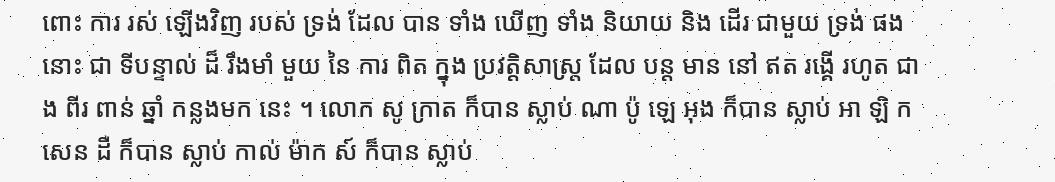ពោះ ការ រស់ ឡើងវិញ របស់ ទ្រង់ ដែល បាន ទាំង ឃើញ ទាំង និយាយ និង ដើរ ជាមួយ ទ្រង់ ផង នោះ ជា ទីបន្ទាល់ ដ៏ រឹងមាំ មួយ នៃ ការ ពិត ក្នុង ប្រវត្តិសាស្ត្រ ដែល បន្ត មាន នៅ ឥត រង្គើ រហូត ជាង ពីរ ពាន់ ឆ្នាំ កន្លងមក នេះ ។ លោក សូ ក្រាត ក៏បាន ស្លាប់ ណា ប៉ូ ឡេ អុង ក៏បាន ស្លាប់ អា ឡិ ក សេន ដឺ ក៏បាន ស្លាប់ កាល់ ម៉ាក ស៍ ក៏បាន ស្លាប់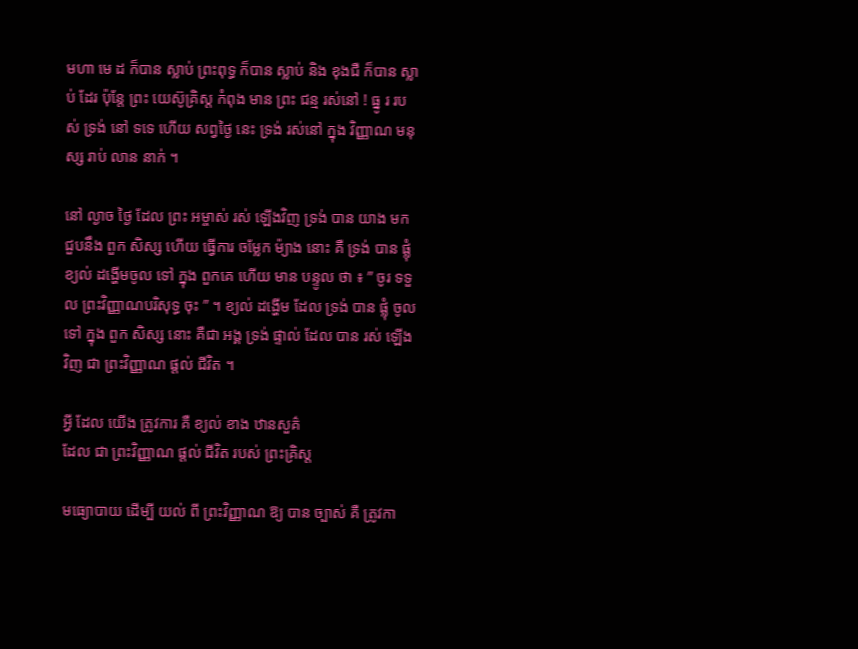មហា មេ ដ ក៏បាន ស្លាប់ ព្រះពុទ្ធ ក៏បាន ស្លាប់ និង ខុងជឺ ក៏បាន ស្លាប់ ដែរ ប៉ុន្តែ ព្រះ យេស៊ូគ្រិស្ត កំពុង មាន ព្រះ ជន្ម រស់នៅ ! ធ្នូ រ របស់ ទ្រង់ នៅ ទទេ ហើយ សព្វថ្ងៃ នេះ ទ្រង់ រស់នៅ ក្នុង វិញ្ញាណ មនុស្ស រាប់ លាន នាក់ ។

នៅ ល្ងាច ថ្ងៃ ដែល ព្រះ អម្ចាស់ រស់ ឡើងវិញ ទ្រង់ បាន យាង មក ជួបនឹង ពួក សិស្ស ហើយ ធ្វើការ ចម្លែក ម៉្យាង នោះ គឺ ទ្រង់ បាន ផ្លុំ ខ្យល់ ដង្ហើមចូល ទៅ ក្នុង ពួកគេ ហើយ មាន បន្ទូល ថា ៖ ” ចូរ ទទួល ព្រះវិញ្ញាណបរិសុទ្ធ ចុះ ” ។ ខ្យល់ ដង្ហើម ដែល ទ្រង់ បាន ផ្លុំ ចូល ទៅ ក្នុង ពួក សិស្ស នោះ គឺជា អង្គ ទ្រង់ ផ្ទាល់ ដែល បាន រស់ ឡើងវិញ ជា ព្រះវិញ្ញាណ ផ្តល់ ជីវិត ។

អ្វី ដែល យើង ត្រូវការ គឺ ខ្យល់ ខាង ឋានសួគ៌
ដែល ជា ព្រះវិញ្ញាណ ផ្តល់ ជីវិត របស់ ព្រះគ្រិស្ត

មធ្យោបាយ ដើម្បី យល់ ពី ព្រះវិញ្ញាណ ឱ្យ បាន ច្បាស់ គឺ ត្រូវកា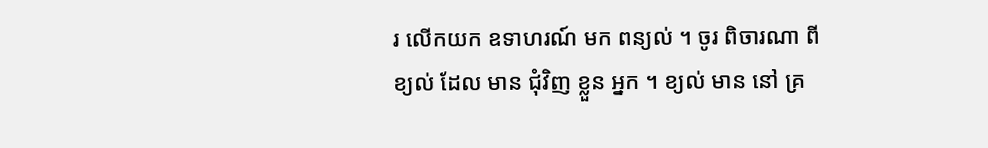រ លើកយក ឧទាហរណ៍ មក ពន្យល់ ។ ចូរ ពិចារណា ពី ខ្យល់ ដែល មាន ជុំវិញ ខ្លួន អ្នក ។ ខ្យល់ មាន នៅ គ្រ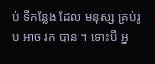ប់ ទីកន្លែង ដែល មនុស្ស គ្រប់រូប អាច រក បាន ។ ទោះបី អ្ន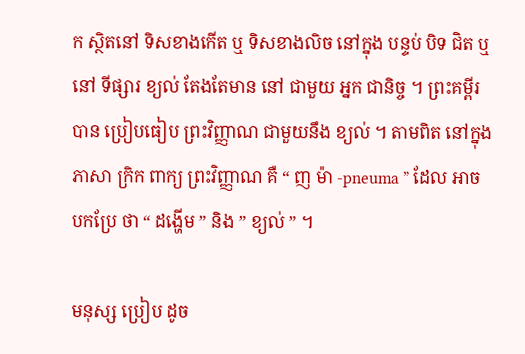ក ស្ថិតនៅ ទិសខាងកើត ឬ ទិសខាងលិច នៅក្នុង បន្ទប់ បិទ ជិត ឬ នៅ ទីផ្សារ ខ្យល់ តែងតែមាន នៅ ជាមួយ អ្នក ជានិច្ច ។ ព្រះគម្ពីរ បាន ប្រៀបធៀប ព្រះវិញ្ញាណ ជាមួយនឹង ខ្យល់ ។ តាមពិត នៅក្នុង ភាសា ក្រិក ពាក្យ ព្រះវិញ្ញាណ គឺ “ ញ ម៉ា -pneuma ” ដែល អាច បកប្រែ ថា “ ដង្ហើម ” និង ” ខ្យល់ ” ។

មនុស្ស ប្រៀប ដូច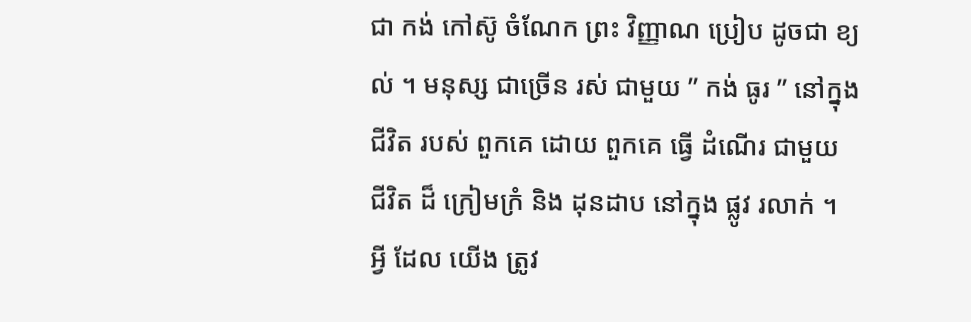ជា កង់ កៅស៊ូ ចំណែក ព្រះ វិញ្ញាណ ប្រៀប ដូចជា ខ្យល់ ។ មនុស្ស ជាច្រើន រស់ ជាមួយ ” កង់ ធូរ ” នៅក្នុង ជីវិត របស់ ពួកគេ ដោយ ពួកគេ ធ្វើ ដំណើរ ជាមួយ ជីវិត ដ៏ ក្រៀមក្រំ និង ដុនដាប នៅក្នុង ផ្លូវ រលាក់ ។ អ្វី ដែល យើង ត្រូវ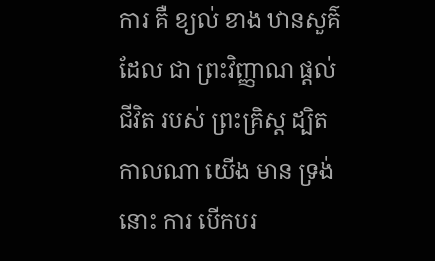ការ គឺ ខ្យល់ ខាង ឋានសួគ៌ ដែល ជា ព្រះវិញ្ញាណ ផ្តល់ ជីវិត របស់ ព្រះគ្រិស្ត ដ្បិត កាលណា យើង មាន ទ្រង់ នោះ ការ បើកបរ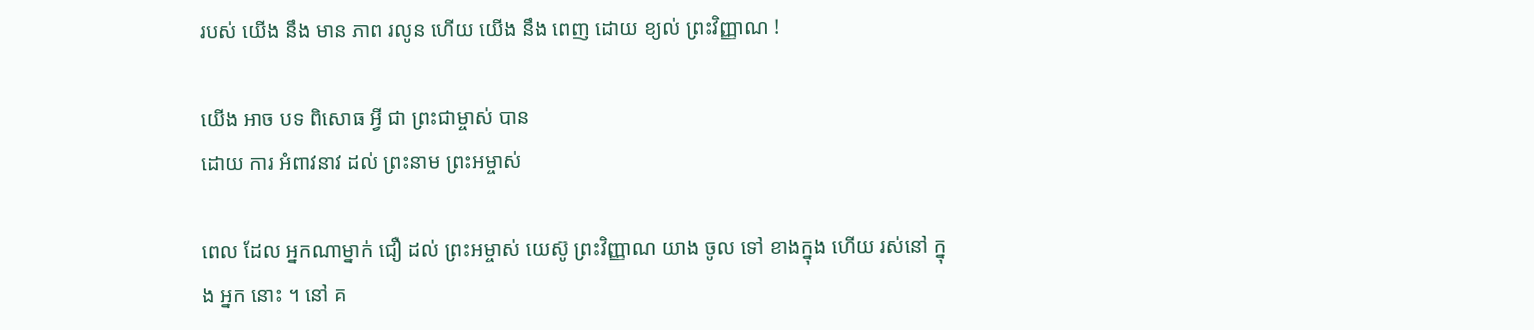របស់ យើង នឹង មាន ភាព រលូន ហើយ យើង នឹង ពេញ ដោយ ខ្យល់ ព្រះវិញ្ញាណ !

យើង អាច បទ ពិសោធ អ្វី ជា ព្រះជាម្ចាស់ បាន
ដោយ ការ អំពាវនាវ ដល់ ព្រះនាម ព្រះអម្ចាស់

ពេល ដែល អ្នកណាម្នាក់ ជឿ ដល់ ព្រះអម្ចាស់ យេស៊ូ ព្រះវិញ្ញាណ យាង ចូល ទៅ ខាងក្នុង ហើយ រស់នៅ ក្នុង អ្នក នោះ ។ នៅ គ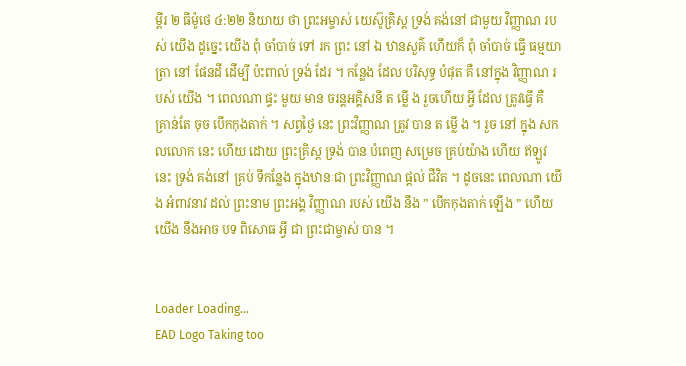ម្ពីរ ២ ធីម៉ូថេ ៤:២២ និយាយ ថា ព្រះអម្ចាស់ យេស៊ូគ្រិស្ត ទ្រង់ គង់នៅ ជាមួយ វិញ្ញាណ របស់ យើង ដូច្នេះ យើង ពុំ ចាំបាច់ ទៅ រក ព្រះ នៅ ឯ ឋានសួគ៌ ហើយក៏ ពុំ ចាំបាច់ ធ្វើ ធម្មយាត្រា នៅ ផែនដី ដើម្បី ប៉ះពាល់ ទ្រង់ ដែរ ។ កន្លែង ដែល បរិសុទ្ធ បំផុត គឺ នៅក្នុង វិញ្ញាណ របស់ យើង ។ ពេលណា ផ្ទះ មួយ មាន ចរន្តអគ្គិសនី ត ម្លើ ង រួចហើយ អ្វី ដែល ត្រូវធ្វើ គឺ គ្រាន់តែ ចុច បើកកុងតាក់ ។ សព្វថ្ងៃ នេះ ព្រះវិញ្ញាណ ត្រូវ បាន ត ម្លើ ង ។ រួច នៅ ក្នុង សកលលោក នេះ ហើយ ដោយ ព្រះគ្រិស្ត ទ្រង់ បាន បំពេញ សម្រេច គ្រប់យ៉ាង ហើយ ឥឡូវនេះ ទ្រង់ គង់នៅ គ្រប់ ទីកន្លែង ក្នុងឋានៈជា ព្រះវិញ្ញាណ ផ្តល់ ជីវិត ។ ដូចនេះ ពេលណា យើង អំពាវនាវ ដល់ ព្រះនាម ព្រះអង្គ វិញ្ញាណ របស់ យើង នឹង ” បើកកុងតាក់ ឡើង ” ហើយ យើង នឹងអាច បទ ពិសោធ អ្វី ជា ព្រះជាម្ចាស់ បាន ។


Loader Loading...
EAD Logo Taking too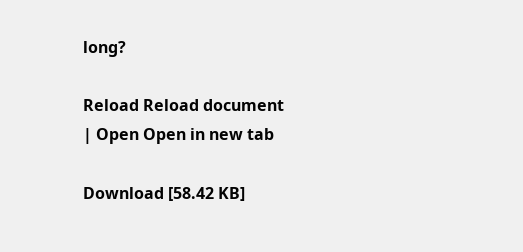long?

Reload Reload document
| Open Open in new tab

Download [58.42 KB]